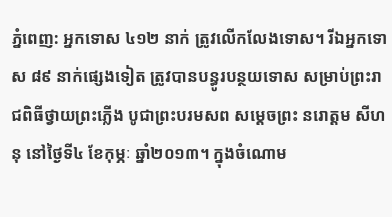ភ្នំពេញ: អ្នកទោស ៤១២ នាក់ ត្រូវលើកលែងទោស។ រីឯអ្នកទោស ៨៩ នាក់ផ្សេងទៀត ត្រូវបានបន្ធូរបន្ថយទោស សម្រាប់ព្រះរាជពិធីថ្វាយព្រះភ្លើង បូជាព្រះបរមសព សម្តេចព្រះ នរោត្តម សីហនុ នៅថ្ងៃទី៤ ខែកុម្ភៈ ឆ្នាំ២០១៣។ ក្នុងចំណោម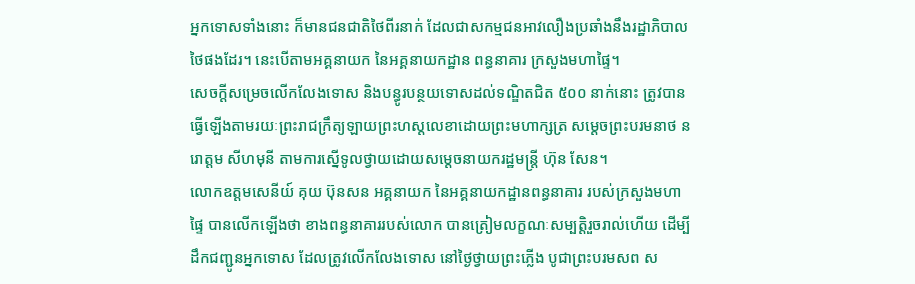អ្នកទោសទាំងនោះ ក៏មានជនជាតិថៃពីរនាក់ ដែលជាសកម្មជនអាវលឿងប្រឆាំងនឹងរដ្ឋាភិបាលថៃផងដែរ។ នេះបើតាមអគ្គនាយក នៃអគ្គនាយកដ្ឋាន ពន្ធនាគារ ក្រសួងមហាផ្ទៃ។
សេចក្តីសម្រេចលើកលែងទោស និងបន្ធូរបន្ថយទោសដល់ទណ្ឌិតជិត ៥០០ នាក់នោះ ត្រូវបានធ្វើឡើងតាមរយៈព្រះរាជក្រឹត្យឡាយព្រះហស្ដលេខាដោយព្រះមហាក្សត្រ សម្តេចព្រះបរមនាថ នរោត្តម សីហមុនី តាមការស្នើទូលថ្វាយដោយសម្តេចនាយករដ្ឋមន្ត្រី ហ៊ុន សែន។
លោកឧត្តមសេនីយ៍ គុយ ប៊ុនសន អគ្គនាយក នៃអគ្គនាយកដ្ឋានពន្ធនាគារ របស់ក្រសួងមហាផ្ទៃ បានលើកឡើងថា ខាងពន្ធនាគាររបស់លោក បានត្រៀមលក្ខណៈសម្បត្តិរួចរាល់ហើយ ដើម្បីដឹកជញ្ជូនអ្នកទោស ដែលត្រូវលើកលែងទោស នៅថ្ងៃថ្វាយព្រះភ្លើង បូជាព្រះបរមសព ស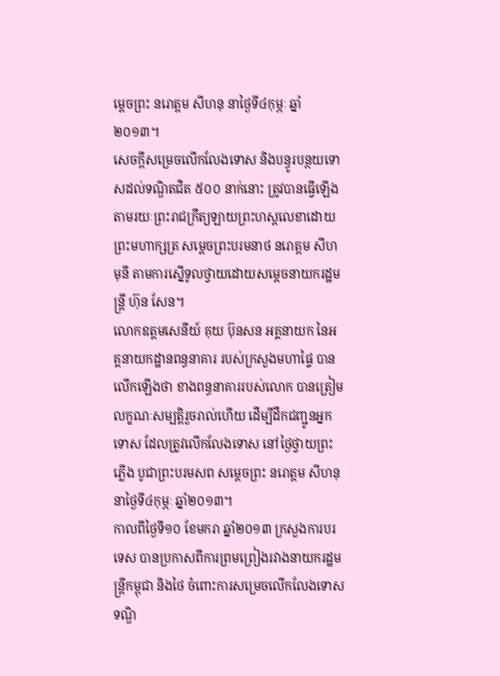ម្តេចព្រះ នរោត្តម សីហនុ នាថ្ងៃទី៤កុម្ភៈ ឆ្នាំ២០១៣។
សេចក្តីសម្រេចលើកលែងទោស និងបន្ធូរបន្ថយទោសដល់ទណ្ឌិតជិត ៥០០ នាក់នោះ ត្រូវបានធ្វើឡើងតាមរយៈព្រះរាជក្រឹត្យឡាយព្រះហស្ដលេខាដោយព្រះមហាក្សត្រ សម្តេចព្រះបរមនាថ នរោត្តម សីហមុនី តាមការស្នើទូលថ្វាយដោយសម្តេចនាយករដ្ឋមន្ត្រី ហ៊ុន សែន។
លោកឧត្តមសេនីយ៍ គុយ ប៊ុនសន អគ្គនាយក នៃអគ្គនាយកដ្ឋានពន្ធនាគារ របស់ក្រសួងមហាផ្ទៃ បានលើកឡើងថា ខាងពន្ធនាគាររបស់លោក បានត្រៀមលក្ខណៈសម្បត្តិរួចរាល់ហើយ ដើម្បីដឹកជញ្ជូនអ្នកទោស ដែលត្រូវលើកលែងទោស នៅថ្ងៃថ្វាយព្រះភ្លើង បូជាព្រះបរមសព សម្តេចព្រះ នរោត្តម សីហនុ នាថ្ងៃទី៤កុម្ភៈ ឆ្នាំ២០១៣។
កាលពីថ្ងៃទី១០ ខែមករា ឆ្នាំ២០១៣ ក្រសួងការបរទេស បានប្រកាសពីការព្រមព្រៀងរវាងនាយករដ្ឋមន្ត្រីកម្ពុជា និងថៃ ចំពោះការសម្រេចលើកលែងទោសទណ្ឌិ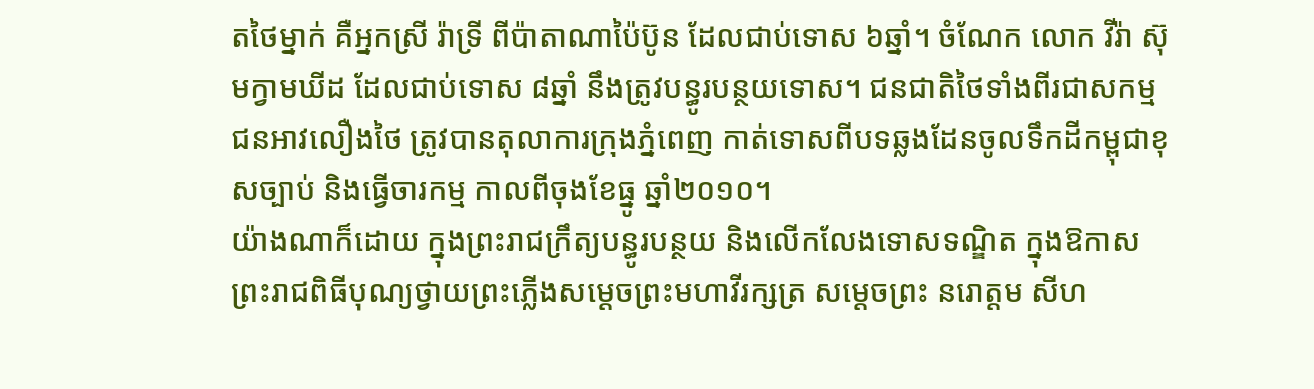តថៃម្នាក់ គឺអ្នកស្រី រ៉ាទ្រី ពីប៉ាតាណាប៉ៃប៊ូន ដែលជាប់ទោស ៦ឆ្នាំ។ ចំណែក លោក វីរ៉ា ស៊ុមក្វាមឃីដ ដែលជាប់ទោស ៨ឆ្នាំ នឹងត្រូវបន្ធូរបន្ថយទោស។ ជនជាតិថៃទាំងពីរជាសកម្មជនអាវលឿងថៃ ត្រូវបានតុលាការក្រុងភ្នំពេញ កាត់ទោសពីបទឆ្លងដែនចូលទឹកដីកម្ពុជាខុសច្បាប់ និងធ្វើចារកម្ម កាលពីចុងខែធ្នូ ឆ្នាំ២០១០។
យ៉ាងណាក៏ដោយ ក្នុងព្រះរាជក្រឹត្យបន្ធូរបន្ថយ និងលើកលែងទោសទណ្ឌិត ក្នុងឱកាសព្រះរាជពិធីបុណ្យថ្វាយព្រះភ្លើងសម្តេចព្រះមហាវីរក្សត្រ សម្តេចព្រះ នរោត្តម សីហ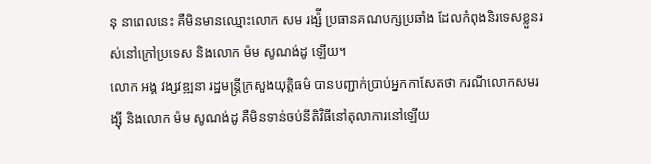នុ នាពេលនេះ គឺមិនមានឈ្មោះលោក សម រង្ស៉ី ប្រធានគណបក្សប្រឆាំង ដែលកំពុងនិរទេសខ្លួនរស់នៅក្រៅប្រទេស និងលោក ម៉ម សូណង់ដូ ឡើយ។
លោក អង្គ វង្សវឌ្ឍនា រដ្ឋមន្ត្រីក្រសួងយុត្តិធម៌ បានបញ្ជាក់ប្រាប់អ្នកកាសែតថា ករណីលោកសមរង្ស៊ី និងលោក ម៉ម សូណង់ដូ គឺមិនទាន់ចប់នីតិវិធីនៅតុលាការនៅឡើយ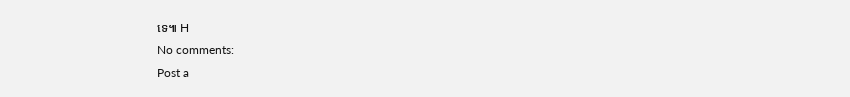ទេ៕ H
No comments:
Post a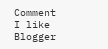Comment
I like Blogger